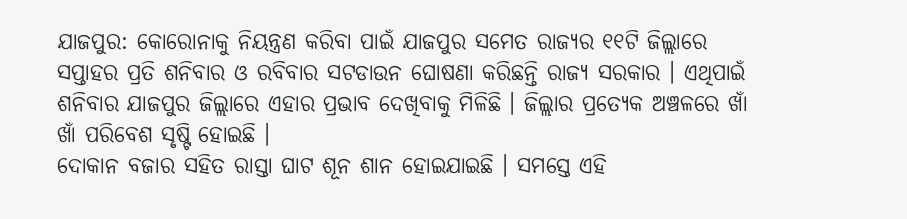ଯାଜପୁର: କୋରୋନାକୁ ନିୟନ୍ତ୍ରଣ କରିବା ପାଇଁ ଯାଜପୁର ସମେତ ରାଜ୍ୟର ୧୧ଟି ଜିଲ୍ଲାରେ ସପ୍ତାହର ପ୍ରତି ଶନିବାର ଓ ରବିବାର ସଟଡାଉନ ଘୋଷଣା କରିଛନ୍ତି ରାଜ୍ୟ ସରକାର । ଏଥିପାଇଁ ଶନିବାର ଯାଜପୁର ଜିଲ୍ଲାରେ ଏହାର ପ୍ରଭାବ ଦେଖିବାକୁ ମିଳିଛି । ଜିଲ୍ଲାର ପ୍ରତ୍ୟେକ ଅଞ୍ଚଳରେ ଖାଁ ଖାଁ ପରିବେଶ ସୃଷ୍ଟି ହୋଇଛି ।
ଦୋକାନ ବଜାର ସହିତ ରାସ୍ତା ଘାଟ ଶୂନ ଶାନ ହୋଇଯାଇଛି । ସମସ୍ତେ ଏହି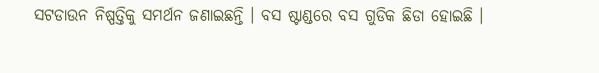ସଟଡାଉନ ନିଷ୍ପତ୍ତିକୁ ସମର୍ଥନ ଜଣାଇଛନ୍ତି । ବସ ଷ୍ଟାଣ୍ଡରେ ବସ ଗୁଡିକ ଛିଡା ହୋଇଛି ।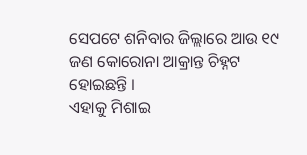ସେପଟେ ଶନିବାର ଜିଲ୍ଲାରେ ଆଉ ୧୯ ଜଣ କୋରୋନା ଆକ୍ରାନ୍ତ ଚିହ୍ନଟ ହୋଇଛନ୍ତି ।
ଏହାକୁ ମିଶାଇ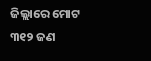ଜିଲ୍ଲାରେ ମୋଟ ୩୧୨ ଜଣ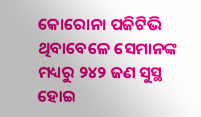କୋରୋନା ପଜିଟିଭି ଥିବାବେଳେ ସେମାନଙ୍କ ମଧ୍ୟରୁ ୨୪୨ ଜଣ ସୁସ୍ଥ ହୋଇ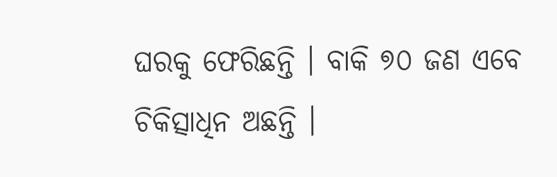ଘରକୁ ଫେରିଛନ୍ତି । ବାକି ୭୦ ଜଣ ଏବେ ଚିକିତ୍ସାଧିନ ଅଛନ୍ତି ।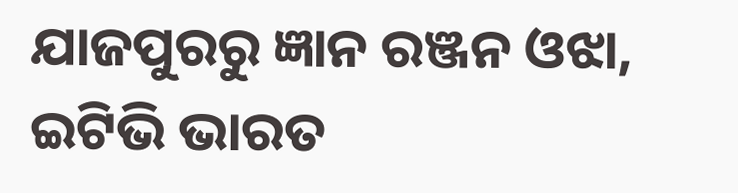ଯାଜପୁରରୁ ଜ୍ଞାନ ରଞ୍ଜନ ଓଝା, ଇଟିଭି ଭାରତ